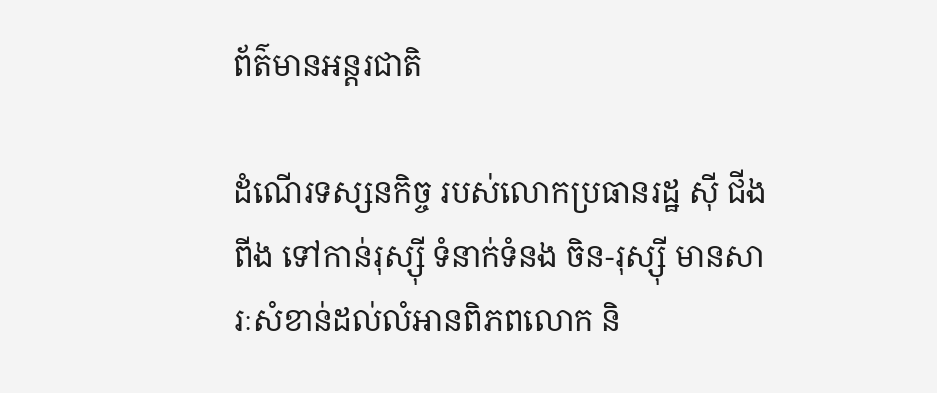ព័ត៌មានអន្តរជាតិ

ដំណើរទស្សនកិច្ច របស់លោកប្រធានរដ្ឋ ស៊ី ជីងពីង ទៅកាន់រុស្ស៊ី ទំនាក់ទំនង ចិន-រុស្ស៊ី មានសារៈសំខាន់ដល់លំអានពិភពលោក និ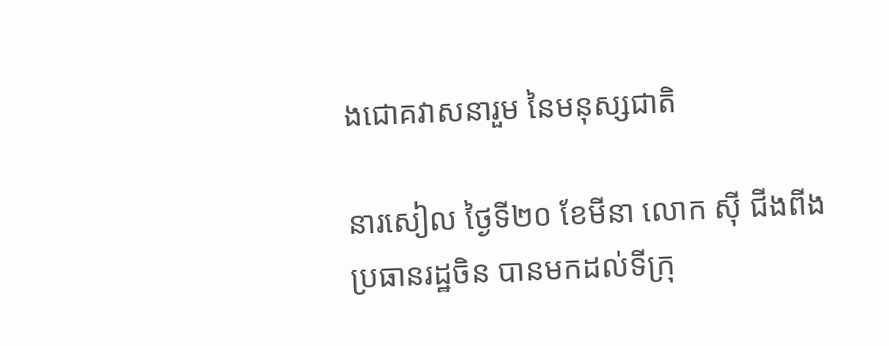ងជោគវាសនារួម នៃមនុស្សជាតិ

នារសៀល ថ្ងៃទី២០ ខែមីនា លោក ស៊ី ជីងពីង ប្រធានរដ្ឋចិន បានមកដល់ទីក្រុ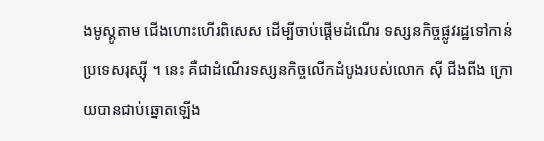ងមូស្គូតាម ជើងហោះហើរពិសេស ដើម្បីចាប់ផ្ដើមដំណើរ ទស្សនកិច្ចផ្លូវរដ្ឋទៅកាន់ប្រទេសរុស្ស៊ី ។ នេះ គឺជាដំណើរទស្សនកិច្ចលើកដំបូងរបស់លោក ស៊ី ជីងពីង ក្រោយបានជាប់ឆ្នោតឡើង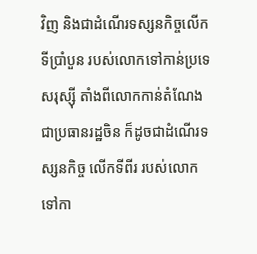វិញ និងជាដំណើរទស្សនកិច្ចលើកទីប្រាំបួន របស់លោកទៅកាន់ប្រទេសរុស្ស៊ី តាំងពីលោកកាន់តំណែង ជាប្រធានរដ្ឋចិន ក៏ដូចជាដំណើរទស្សនកិច្ច លើកទីពីរ របស់លោកទៅកា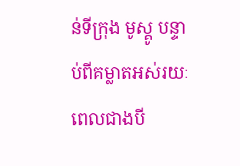ន់ទីក្រុង មូស្គូ បន្ទាប់ពីគម្លាតអស់រយៈពេលជាងបី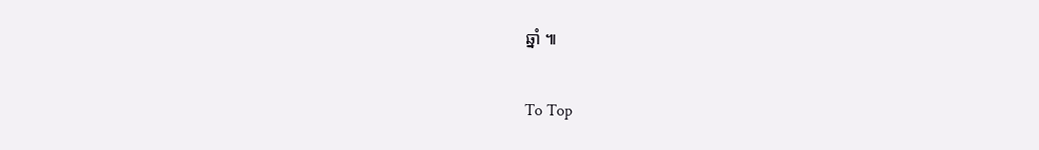ឆ្នាំ ៕

To Top